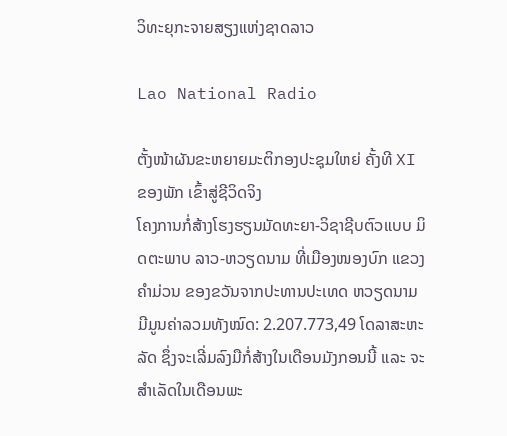ວິທະຍຸກະຈາຍສຽງແຫ່ງຊາດລາວ

Lao National Radio

ຕັ້ງໜ້າຜັນຂະຫຍາຍມະຕິກອງປະຊຸມໃຫຍ່ ຄັ້ງທີ XI ຂອງພັກ ເຂົ້າສູ່ຊີວິດຈິງ
ໂຄງການກໍ່ສ້າງໂຮງຮຽນມັດທະຍາ-ວິຊາຊີບຕົວແບບ ມິດຕະພາບ ລາວ-ຫວຽດນາມ ທີ່ເມືອງໜອງບົກ ແຂວງຄຳມ່ວນ ຂອງຂວັນຈາກປະທານປະເທດ ຫວຽດນາມ ມີມູນຄ່າລວມທັງໝົດ: 2.207.773,49 ໂດລາສະຫະລັດ ຊຶ່ງຈະເລີ່ມລົງມືກໍ່ສ້າງໃນເດືອນມັງກອນນີ້ ແລະ ຈະສຳເລັດໃນເດືອນພະ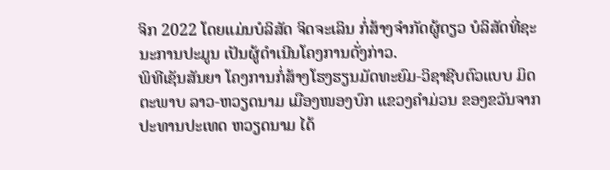ຈິກ 2022 ໂດຍແມ່ນບໍລິສັດ ຈິດຈະເລິນ ກໍ່ສ້າງຈໍາກັດຜູ້ດຽວ ບໍລິສັດທີ່ຊະນະການປະມູນ ເປັນຜູ້ດຳເນີນໂຄງການດັ່ງກ່າວ.
ພິທີເຊັນສັນຍາ ໂຄງການກໍ່ສ້າງໂຮງຮຽນມັດທະຍົມ-ວິຊາຊີບຕົວແບບ ມິດຕະພາບ ລາວ-ຫວຽດນາມ ເມືອງໜອງບົກ ແຂວງຄໍາມ່ວນ ຂອງຂວັນຈາກປະທານປະເທດ ຫວຽດນາມ ໄດ້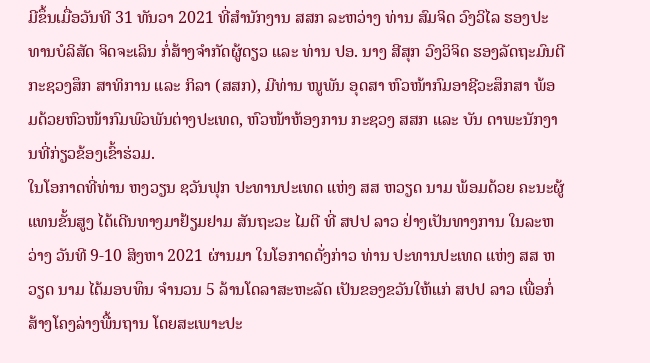ມີຂຶ້ນເມື່ອວັນທີ 31 ທັນວາ 2021 ທີ່ສໍານັກງານ ສສກ ລະຫວ່າງ ທ່ານ ສົມຈິດ ວົງວິໄລ ຮອງປະ ທານບໍລິສັດ ຈິດຈະເລິນ ກໍ່ສ້າງຈໍາກັດຜູ້ດຽວ ແລະ ທ່ານ ປອ. ນາງ ສີສຸກ ວົງວິຈິດ ຮອງລັດຖະມົນຕີ ກະຊວງສຶກ ສາທິການ ແລະ ກິລາ (ສສກ), ມີທ່ານ ໜູພັນ ອຸດສາ ຫົວໜ້າກົມອາຊີວະສຶກສາ ພ້ອມດ້ວຍຫົວໜ້າກົມພົວພັນຕ່າງປະເທດ, ຫົວໜ້າຫ້ອງການ ກະຊວງ ສສກ ແລະ ບັນ ດາພະນັກງານທີ່ກ່ຽວຂ້ອງເຂົ້າຮ່ວມ.
ໃນໂອກາດທີ່ທ່ານ ຫງວຽນ ຊວັນຟຸກ ປະທານປະເທດ ແຫ່ງ ສສ ຫວຽດ ນາມ ພ້ອມດ້ວຍ ຄະນະຜູ້ແທນຂັ້ນສູງ ໄດ້ເດີນທາງມາຢ້ຽມຢາມ ສັນຖະວະ ໄມຕີ ທີ່ ສປປ ລາວ ຢ່າງເປັນທາງການ ໃນລະຫວ່າງ ວັນທີ 9-10 ສິງຫາ 2021 ຜ່ານມາ ໃນໂອກາດດັ່ງກ່າວ ທ່ານ ປະທານປະເທດ ແຫ່ງ ສສ ຫວຽດ ນາມ ໄດ້ມອບທຶນ ຈໍານວນ 5 ລ້ານໂດລາສະຫະລັດ ເປັນຂອງຂວັນໃຫ້ແກ່ ສປປ ລາວ ເພື່ອກໍ່ສ້າງໂຄງລ່າງພື້ນຖານ ໂດຍສະເພາະປະ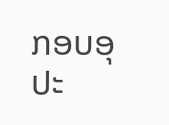ກອບອຸປະ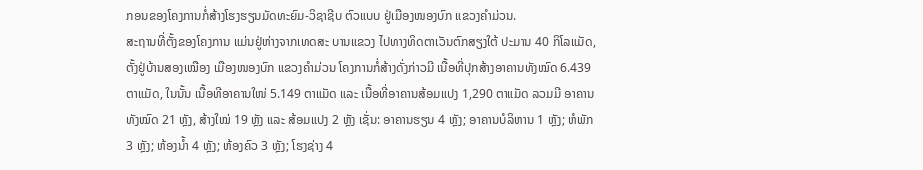ກອນຂອງໂຄງການກໍ່ສ້າງໂຮງຮຽນມັດທະຍົມ-ວິຊາຊີບ ຕົວແບບ ຢູ່ເມືອງໜອງບົກ ແຂວງຄໍາມ່ວນ.
ສະຖານທີ່ຕັ້ງຂອງໂຄງການ ແມ່ນຢູ່ຫ່າງຈາກເທດສະ ບານແຂວງ ໄປທາງທິດຕາເວັນຕົກສຽງໃຕ້ ປະມານ 40 ກິໂລແມັດ, ຕັ້ງຢູ່ບ້ານສອງເໝືອງ ເມືອງໜອງບົກ ແຂວງຄໍາມ່ວນ ໂຄງການກໍ່ສ້າງດັ່ງກ່າວມີ ເນື້ອທີ່ປຸກສ້າງອາຄານທັງໝົດ 6.439 ຕາແມັດ, ໃນນັ້ນ ເນື້ອທີອາຄານໃໜ່ 5.149 ຕາແມັດ ແລະ ເນື້ອທີ່ອາຄານສ້ອມແປງ 1,290 ຕາແມັດ ລວມມີ ອາຄານທັງໝົດ 21 ຫຼັງ, ສ້າງໃໝ່ 19 ຫຼັງ ແລະ ສ້ອມແປງ 2 ຫຼັງ ເຊັ່ນ: ອາຄານຮຽນ 4 ຫຼັງ; ອາຄານບໍລິຫານ 1 ຫຼັງ; ຫໍພັກ 3 ຫຼັງ; ຫ້ອງນໍ້າ 4 ຫຼັງ; ຫ້ອງຄົວ 3 ຫຼັງ; ໂຮງຊ່າງ 4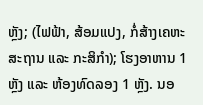ຫຼັງ; (ໄຟຟ້າ, ສ້ອມແປງ, ກໍ່ສ້າງເຄຫະສະຖານ ແລະ ກະສິກໍາ); ໂຮງອາຫານ 1 ຫຼັງ ແລະ ຫ້ອງທົດລອງ 1 ຫຼັງ. ນອ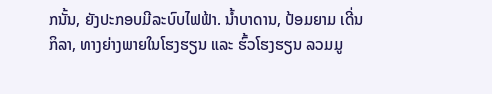ກນັ້ນ, ຍັງປະກອບມີລະບົບໄຟຟ້າ. ນໍ້າບາດານ, ປ້ອມຍາມ ເດີ່ນກິລາ, ທາງຍ່າງພາຍໃນໂຮງຮຽນ ແລະ ຮົ້ວໂຮງຮຽນ ລວມມູ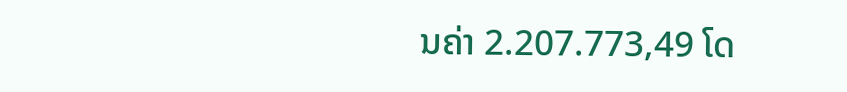ນຄ່າ 2.207.773,49 ໂດ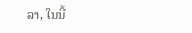ລາ, ໃນນີ້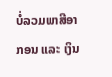ບໍ່ລວມພາສີອາ ກອນ ແລະ ເງິນ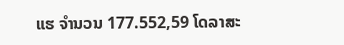ແຮ ຈຳນວນ 177.552,59 ໂດລາສະ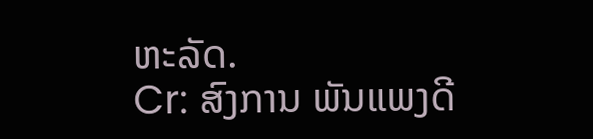ຫະລັດ.
Cr: ສົງການ ພັນແພງດີ